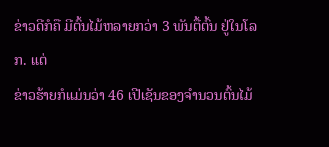ຂ່າວດີກໍຄື ມີຕົ້ນໄມ້ຫລາຍກວ່າ 3 ພັນຕື້ຕົ້ນ ຢູ່ໃນໂລກ. ແຕ່
ຂ່າວຮ້າຍກໍແມ່ນວ່າ 46 ເປີເຊັນຂອງຈຳນວນຕົ້ນໄມ້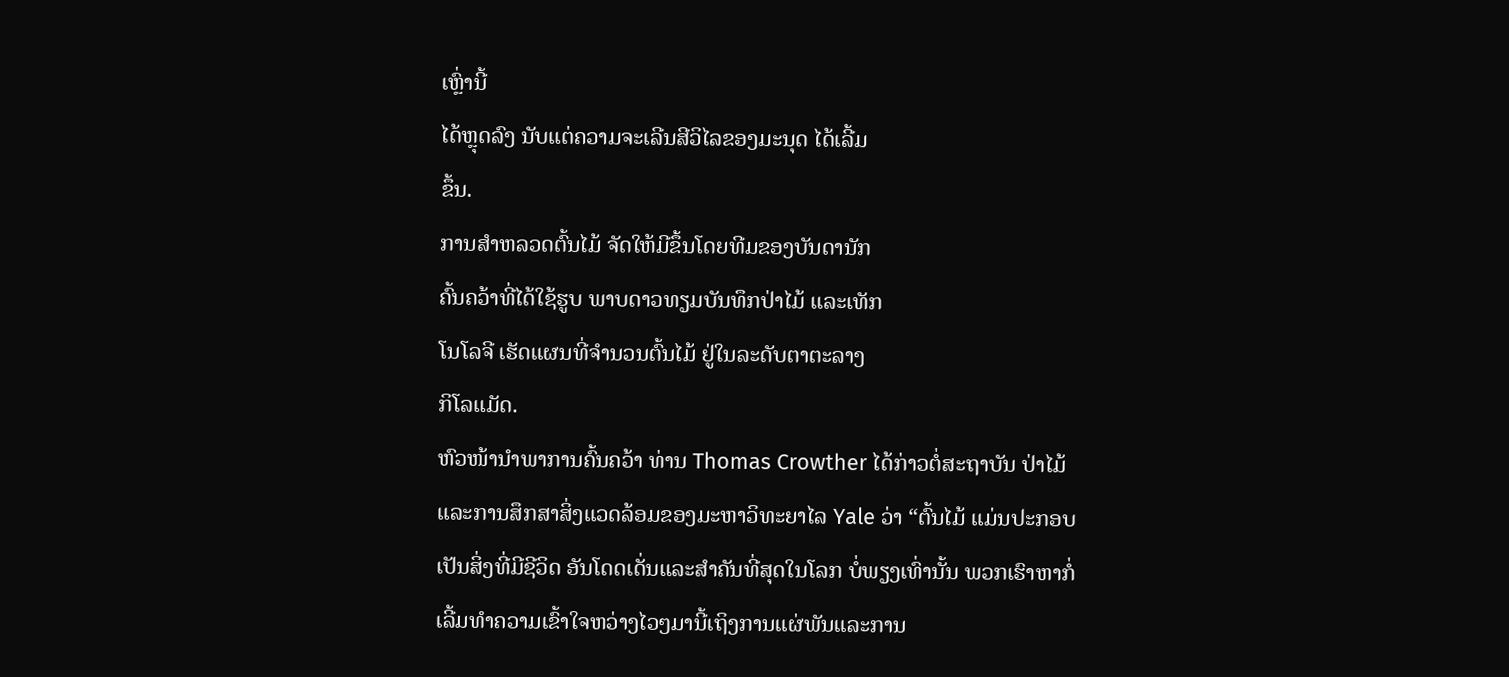ເຫຼົ່ານີ້
ໄດ້ຫຼຸດລົງ ນັບແຕ່ຄວາມຈະເລີນສີວິໄລຂອງມະນຸດ ໄດ້ເລີ້ມ
ຂຶ້ນ.
ການສຳຫລວດຕົ້ນໄມ້ ຈັດໃຫ້ມີຂຶ້ນໂດຍທີມຂອງບັນດານັກ
ຄົ້ນຄວ້າທີ່ໄດ້ໃຊ້ຮູບ ພາບດາວທຽມບັນທຶກປ່າໄມ້ ແລະເທັກ
ໂນໂລຈີ ເຮັດແຜນທີ່ຈຳນວນຕົ້ນໄມ້ ຢູ່ໃນລະດັບຕາຕະລາງ
ກິໂລແມັດ.
ຫົວໜ້ານຳພາການຄົ້ນຄວ້າ ທ່ານ Thomas Crowther ໄດ້ກ່າວຕໍ່ສະຖາບັນ ປ່າໄມ້
ແລະການສຶກສາສິ່ງແວດລ້ອມຂອງມະຫາວິທະຍາໄລ Yale ວ່າ “ຕົ້ນໄມ້ ແມ່ນປະກອບ
ເປັນສິ່ງທີ່ມີຊີວິດ ອັນໂດດເດັ່ນແລະສຳຄັນທີ່ສຸດໃນໂລກ ບໍ່ພຽງເທົ່ານັ້ນ ພວກເຮົາຫາກໍ່
ເລີ້ມທຳຄວາມເຂົ້າໃຈຫວ່າງໄວໆມານີ້ເຖິງການແຜ່ພັນແລະການ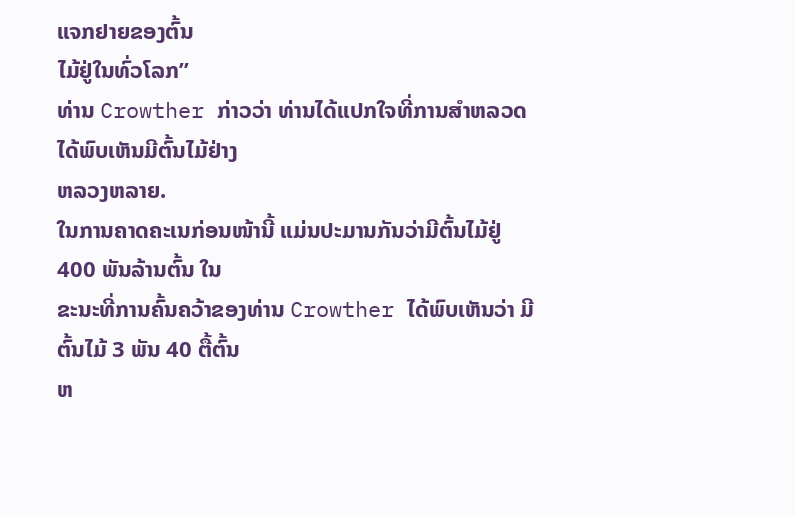ແຈກຢາຍຂອງຕົ້ນ
ໄມ້ຢູ່ໃນທົ່ວໂລກ”
ທ່ານ Crowther ກ່າວວ່າ ທ່ານໄດ້ແປກໃຈທີ່ການສຳຫລວດໄດ້ພົບເຫັນມີຕົ້ນໄມ້ຢ່າງ
ຫລວງຫລາຍ.
ໃນການຄາດຄະເນກ່ອນໜ້ານີ້ ແມ່ນປະມານກັນວ່າມີຕົ້ນໄມ້ຢູ່ 400 ພັນລ້ານຕົ້ນ ໃນ
ຂະນະທີ່ການຄົ້ນຄວ້າຂອງທ່ານ Crowther ໄດ້ພົບເຫັນວ່າ ມີຕົ້ນໄມ້ 3 ພັນ 40 ຕື້ຕົ້ນ
ຫ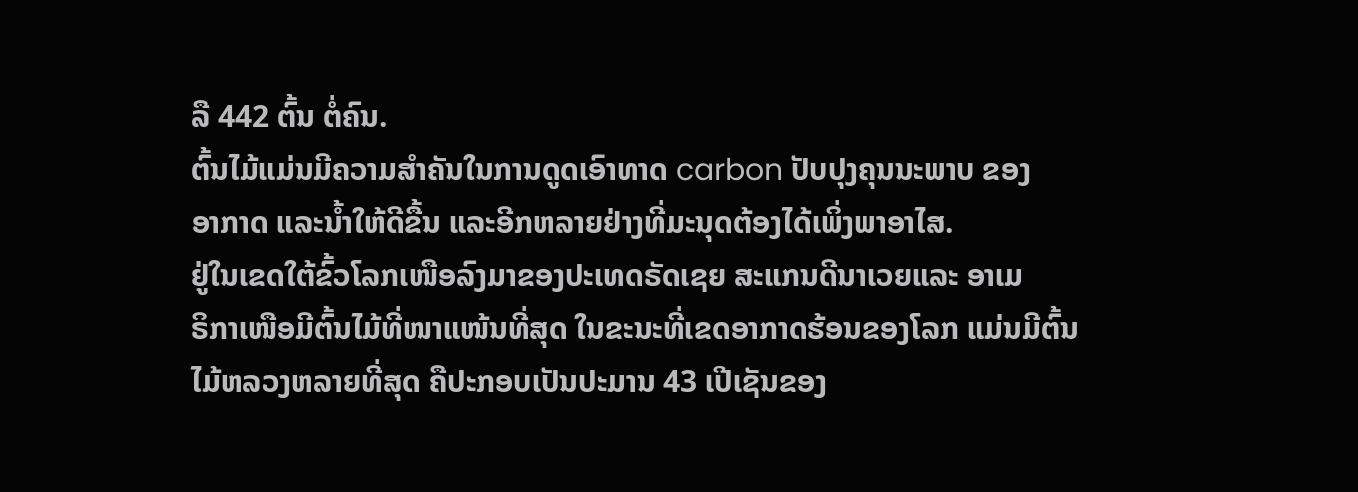ລື 442 ຕົ້ນ ຕໍ່ຄົນ.
ຕົ້ນໄມ້ແມ່ນມີຄວາມສຳຄັນໃນການດູດເອົາທາດ carbon ປັບປຸງຄຸນນະພາບ ຂອງ
ອາກາດ ແລະນ້ຳໃຫ້ດີຂື້ນ ແລະອີກຫລາຍຢ່າງທີ່ມະນຸດຕ້ອງໄດ້ເພິ່ງພາອາໄສ.
ຢູ່ໃນເຂດໃຕ້ຂົ້ວໂລກເໜືອລົງມາຂອງປະເທດຣັດເຊຍ ສະແກນດີນາເວຍແລະ ອາເມ
ຣິກາເໜືອມີຕົ້ນໄມ້ທີ່ໜາແໜ້ນທີ່ສຸດ ໃນຂະນະທີ່ເຂດອາກາດຮ້ອນຂອງໂລກ ແມ່ນມີຕົ້ນ
ໄມ້ຫລວງຫລາຍທີ່ສຸດ ຄືປະກອບເປັນປະມານ 43 ເປີເຊັນຂອງ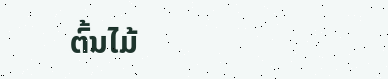ຕົ້ນໄມ້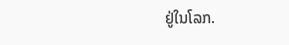ຢູ່ໃນໂລກ.